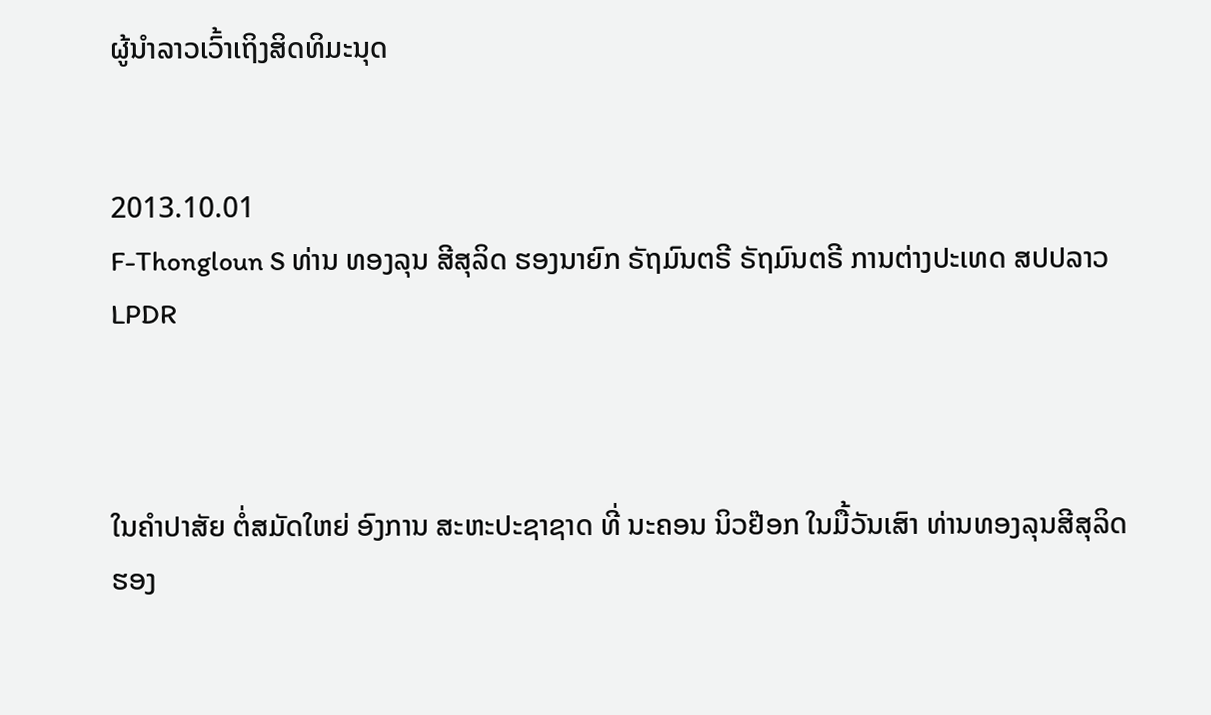ຜູ້ນໍາລາວເວົ້າເຖິງສິດທິມະນຸດ


2013.10.01
F-Thongloun S ທ່ານ ທອງລຸນ ສີສຸລິດ ຮອງນາຍົກ ຣັຖມົນຕຣີ ຣັຖມົນຕຣີ ການຕ່າງປະເທດ ສປປລາວ
LPDR



ໃນຄຳປາສັຍ ຕໍ່ສມັດໃຫຍ່ ອົງການ ສະຫະປະຊາຊາດ ທີ່ ນະຄອນ ນິວຢ໊ອກ ໃນມື້ວັນເສົາ ທ່ານທອງລຸນສີສຸລິດ ຮອງ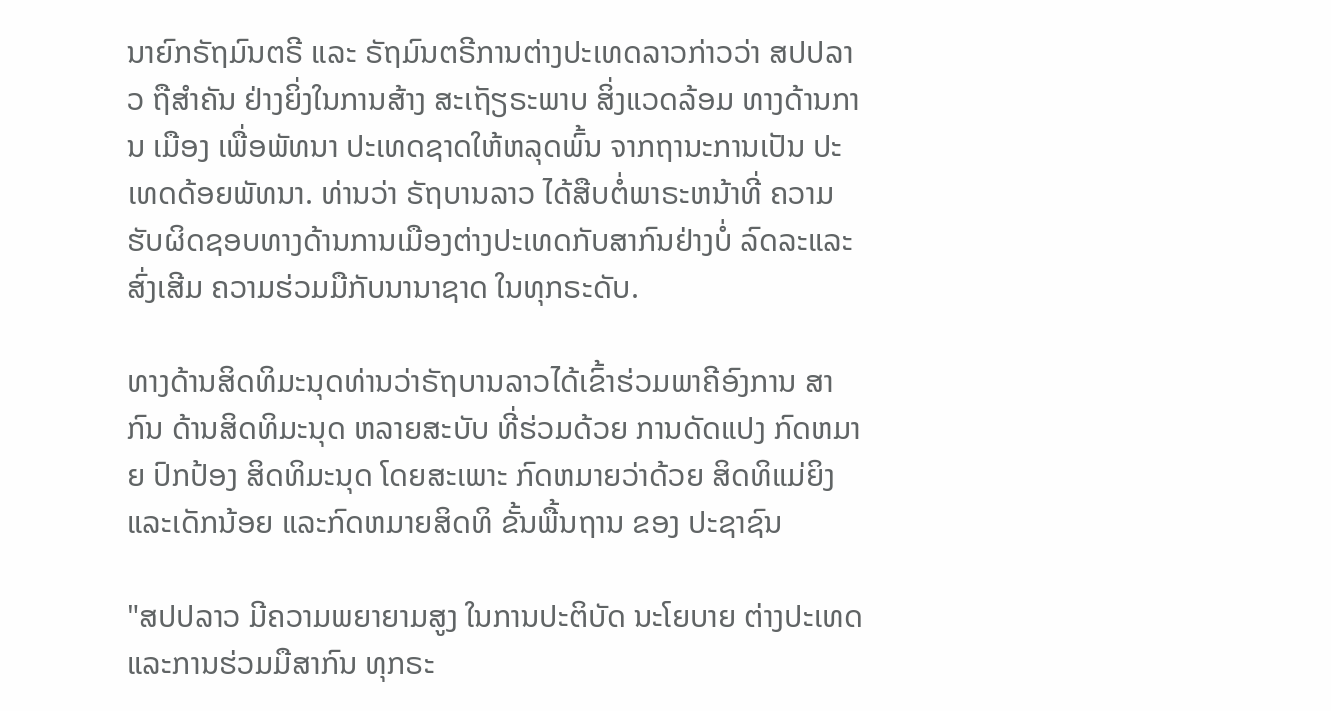ນາຍົກຣັຖມົນຕຣີ ແລະ ຣັຖມົນຕຣີການຕ່າງປະເທດລາວກ່າວວ່າ ສປປລາວ ຖືສຳຄັນ ຢ່າງຍິ່ງໃນການສ້າງ ສະເຖັຽຣະພາບ ສິ່ງແວດລ້ອມ ທາງດ້ານການ ເມືອງ ເພື່ອພັທນາ ປະເທດຊາດໃຫ້ຫລຸດພົ້ນ ຈາກຖານະການເປັນ ປະເທດດ້ອຍພັທນາ. ທ່ານວ່າ ຣັຖບານລາວ ໄດ້ສືບຕໍ່ພາຣະຫນ້າທີ່ ຄວາມຮັບຜິດຊອບທາງດ້ານການເມືອງຕ່າງປະເທດກັບສາກົນຢ່າງບໍ່ ລົດລະແລະສົ່ງເສີມ ຄວາມຮ່ວມມືກັບນານາຊາດ ໃນທຸກຣະດັບ.

ທາງດ້ານສິດທິມະນຸດທ່ານວ່າຣັຖບານລາວໄດ້ເຂົ້າຮ່ວມພາຄີອົງການ ສາກົນ ດ້ານສິດທິມະນຸດ ຫລາຍສະບັບ ທີ່ຮ່ວມດ້ວຍ ການດັດແປງ ກົດຫມາຍ ປົກປ້ອງ ສິດທິມະນຸດ ໂດຍສະເພາະ ກົດຫມາຍວ່າດ້ວຍ ສິດທິແມ່ຍິງແລະເດັກນ້ອຍ ແລະກົດຫມາຍສິດທິ ຂັ້ນພື້ນຖານ ຂອງ ປະຊາຊົນ

"ສປປລາວ ມີຄວາມພຍາຍາມສູງ ໃນການປະຕິບັດ ນະໂຍບາຍ ຕ່າງປະເທດ ແລະການຮ່ວມມືສາກົນ ທຸກຣະ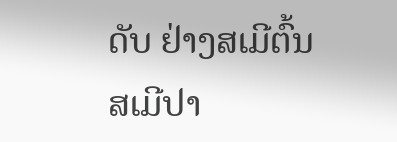ດັບ ຢ່າງສເມີຕົ້ນ ສເມີປາ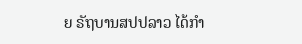ຍ ຣັຖບານສປປລາວ ໄດ້ກໍາ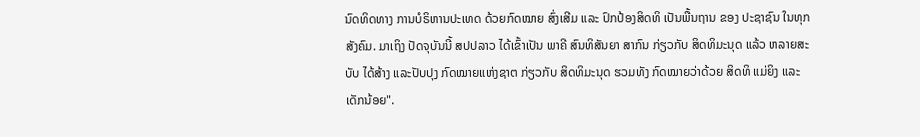ນົດທິດທາງ ການບໍຣິຫານປະເທດ ດ້ວຍກົດໝາຍ ສົ່ງເສີມ ແລະ ປົກປ້ອງສິດທິ ເປັນພື້ນຖານ ຂອງ ປະຊາຊົນ ໃນທຸກສັງຄົມ. ມາເຖິງ ປັດຈຸບັນນີ້ ສປປລາວ ໄດ້ເຂົ້າເປັນ ພາຄີ ສົນທິສັນຍາ ສາກົນ ກ່ຽວກັບ ສິດທິມະນຸດ ແລ້ວ ຫລາຍສະບັບ ໄດ້ສ້າງ ແລະປັບປຸງ ກົດໝາຍແຫ່ງຊາຕ ກ່ຽວກັບ ສິດທິມະນຸດ ຮວມທັງ ກົດໝາຍວ່າດ້ວຍ ສິດທິ ແມ່ຍິງ ແລະເດັກນ້ອຍ".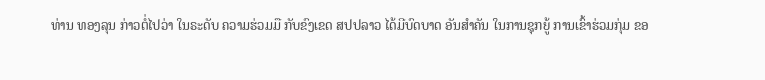ທ່ານ ທອງລຸນ ກ່າວຕໍ່ໄປວ່າ ໃນຣະດັບ ຄວາມຮ່ວມມື ກັບຂົງເຂດ ສປປລາວ ໄດ້ມີບົດບາດ ອັນສໍາຄັນ ໃນການຊຸກຍູ້ ການເຂົ້າຮ່ວມກຸ່ມ ຂອ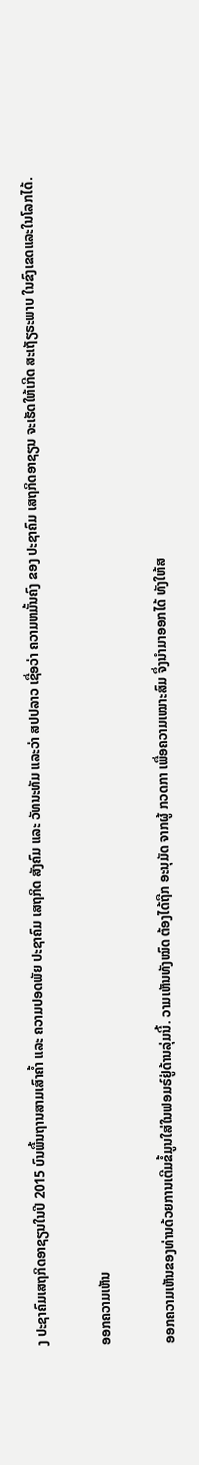ງ ປະຊາຄົມເສຖກິດອາຊຽນໃນປີ 2015 ບົນພື້ນຖານສາມເສົາຄໍ້າ ແລະ ຄວາມປອດພັຍ ປະຊາຄົມ ເສຖກິດ ສັງຄົມ ແລະ ວັທນະທັມ ແລະວ່າ ສປປລາວ ເຊື່ອວ່າ ຄວາມຫມັ້ນຄົງ ຂອງ ປະຊາຄົມ ເສຖກິດອາຊຽນ ຈະເຮັດໃຫ້ເກີດ ສະເຖັຽຣະພາບ ໃນຂົງເຂດແລະໃນໂລກໄດ້.

ອອກຄວາມເຫັນ

ອອກຄວາມເຫັນຂອງທ່ານດ້ວຍການເຕີມຂໍ້ມູນໃສ່ໃນຟອມຣ໌ຢູ່ດ້ານລຸ່ມນີ້. ວາມເຫັນທັງໝົດ ຕ້ອງໄດ້ຖືກ ອະນຸມັດ ຈາກຜູ້ ກວດກາ ເພື່ອຄວາມເໝາະສົມ ຈຶ່ງນໍາມາອອກໄດ້ ທັງໃຫ້ສ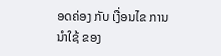ອດຄ່ອງ ກັບ ເງື່ອນໄຂ ການນຳໃຊ້ ຂອງ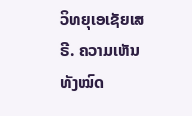ວິທຍຸເອເຊັຍເສຣີ. ຄວາມເຫັນທັງໝົດ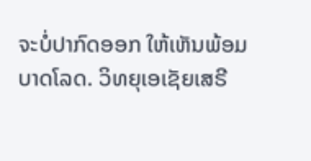ຈະບໍ່ປາກົດອອກ ໃຫ້ເຫັນພ້ອມບາດໂລດ. ວິທຍຸເອເຊັຍເສຣີ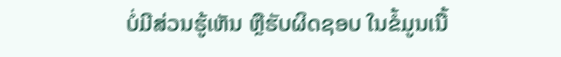ບໍ່ມີສ່ວນຮູ້ເຫັນ ຫຼືຮັບຜິດຊອບ ໃນຂໍ້ມູນເນື້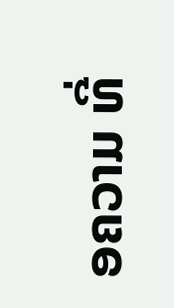ອຄວາມ ທີ່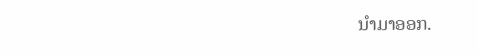ນໍາມາອອກ.